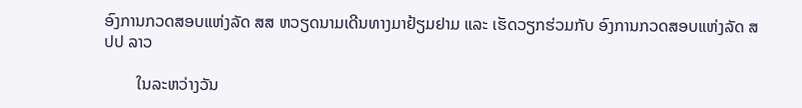ອົງການກວດສອບແຫ່ງລັດ ສສ ຫວຽດນາມເດີນທາງມາຢ້ຽມຢາມ ແລະ ເຮັດວຽກຮ່ວມກັບ ອົງການກວດສອບແຫ່ງລັດ ສປປ ລາວ

        ໃນລະຫວ່າງວັນ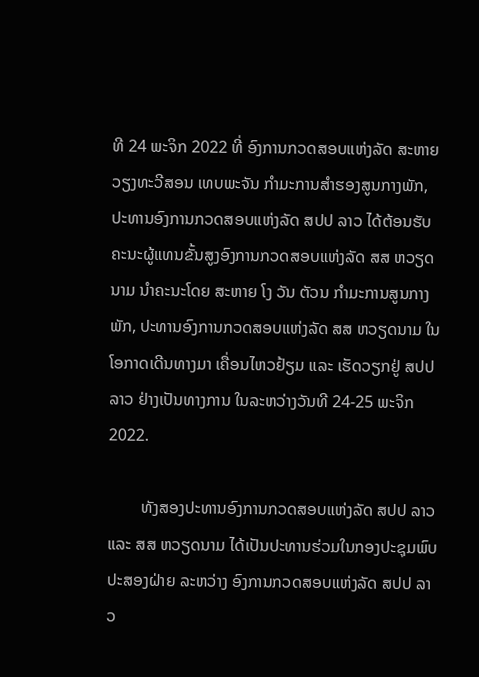ທີ 24 ພະຈິກ 2022 ທີ່ ອົງການກວດສອບແຫ່ງລັດ ສະຫາຍ ວຽງທະວີສອນ ເທບພະຈັນ ກຳມະການສຳຮອງສູນກາງພັກ, ປະທານອົງການກວດສອບແຫ່ງລັດ ສປປ ລາວ ໄດ້ຕ້ອນຮັບຄະນະຜູ້ແທນຂັ້ນສູງອົງການກວດສອບແຫ່ງລັດ ສສ ຫວຽດນາມ ນຳຄະນະໂດຍ ສະຫາຍ ໂງ ວັນ ຕັວນ ກຳມະການສູນກາງພັກ, ປະທານອົງການກວດສອບແຫ່ງລັດ ສສ ຫວຽດນາມ ໃນໂອກາດເດີນທາງມາ ເຄື່ອນໄຫວຢ້ຽມ ແລະ ເຮັດວຽກຢູ່ ສປປ ລາວ ຢ່າງເປັນທາງການ ໃນລະຫວ່າງວັນທີ 24-25 ພະຈິກ 2022.

        ທັງສອງປະທານອົງການກວດສອບແຫ່ງລັດ ສປປ ລາວ ແລະ ສສ ຫວຽດນາມ ໄດ້ເປັນປະທານຮ່ວມໃນກອງປະຊຸມພົບປະສອງຝ່າຍ ລະຫວ່າງ ອົງການກວດສອບແຫ່ງລັດ ສປປ ລາວ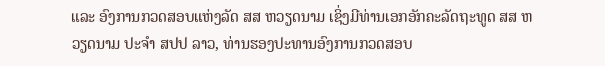ແລະ ອົງການກວດສອບແຫ່ງລັດ ສສ ຫວຽດນາມ ເຊິ່ງມີທ່ານເອກອັກຄະລັດຖະທູດ ສສ ຫວຽດນາມ ປະຈໍາ ສປປ ລາວ, ທ່ານຮອງປະທານອົງການກວດສອບ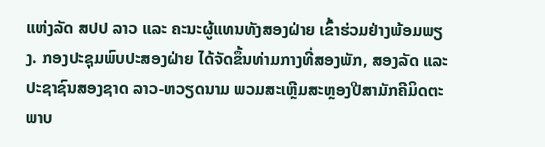ແຫ່ງລັດ ສປປ ລາວ ແລະ ຄະນະຜູ້ແທນທັງສອງຝ່າຍ ເຂົ້າຮ່ວມຢ່າງພ້ອມພຽງ. ກອງປະຊຸມພົບປະສອງຝ່າຍ ໄດ້ຈັດຂຶ້ນທ່າມກາງທີ່ສອງພັກ, ສອງລັດ ແລະ ປະຊາຊົນສອງຊາດ ລາວ-ຫວຽດນາມ ພວມສະເຫຼີມສະຫຼອງປີສາມັກຄີມິດຕະພາບ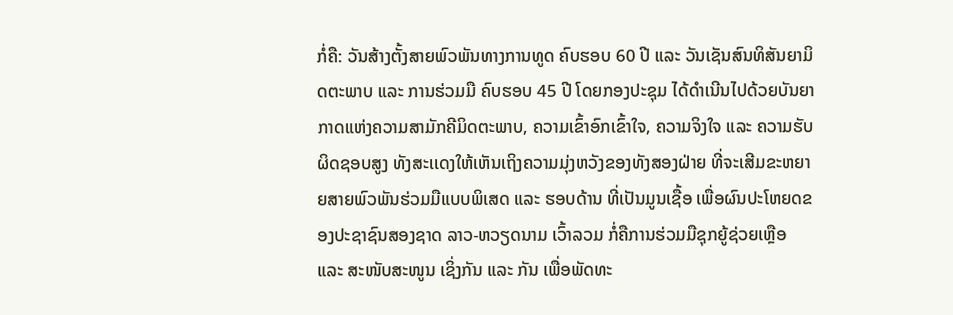ກໍ່ຄື: ວັນສ້າງຕັ້ງສາຍພົວພັນທາງການທູດ ຄົບຮອບ 60 ປີ ແລະ ວັນເຊັນສົນທິສັນຍາມິດຕະພາບ ແລະ ການຮ່ວມມື ຄົບຮອບ 45 ປີ ໂດຍກອງປະຊຸມ ໄດ້ດຳເນີນໄປດ້ວຍບັນຍາກາດແຫ່ງຄວາມສາມັກຄີມິດຕະພາບ, ຄວາມເຂົ້າອົກເຂົ້າໃຈ, ຄວາມຈິງໃຈ ແລະ ຄວາມຮັບຜິດຊອບສູງ ທັງສະເເດງໃຫ້ເຫັນເຖິງຄວາມມຸ່ງຫວັງຂອງທັງສອງຝ່າຍ ທີ່ຈະເສີມຂະຫຍາຍສາຍພົວພັນຮ່ວມມືແບບພິເສດ ແລະ ຮອບດ້ານ ທີ່ເປັນມູນເຊື້ອ ເພື່ອຜົນປະໂຫຍດຂອງປະຊາຊົນສອງຊາດ ລາວ-ຫວຽດນາມ ເວົ້າລວມ ກໍ່ຄືການຮ່ວມມືຊຸກຍູ້ຊ່ວຍເຫຼືອ ແລະ ສະໜັບສະໜູນ ເຊິ່ງກັນ ແລະ ກັນ ເພື່ອພັດທະ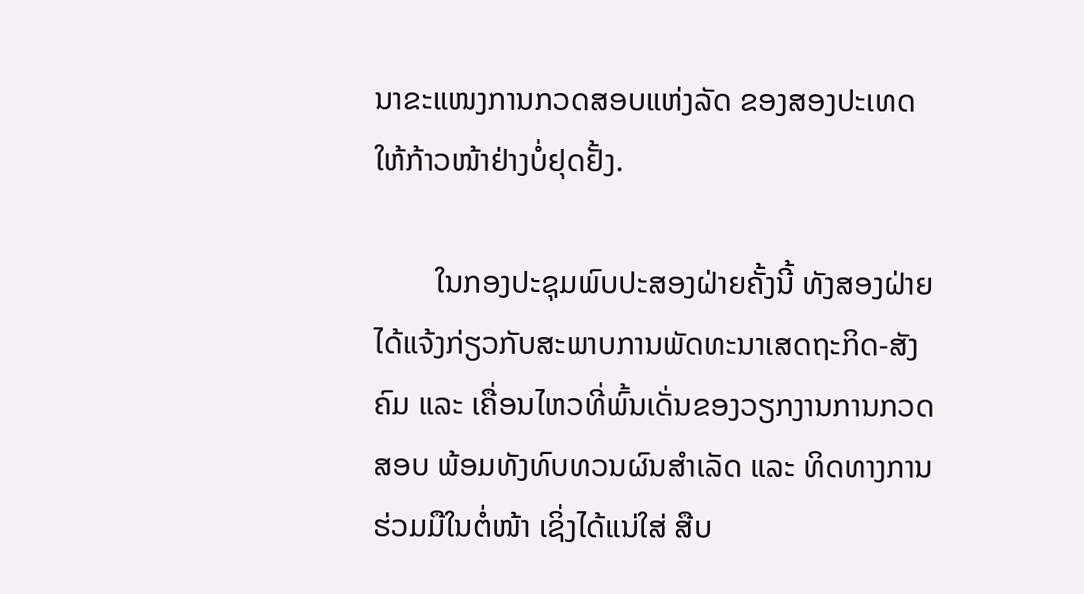ນາຂະແໜງການກວດສອບແຫ່ງລັດ ຂອງສອງປະເທດ ໃຫ້ກ້າວໜ້າຢ່າງບໍ່ຢຸດຢັ້ງ.

        ໃນກອງປະຊຸມພົບປະສອງຝ່າຍຄັ້ງນີ້ ທັງສອງຝ່າຍໄດ້ແຈ້ງກ່ຽວກັບສະພາບການພັດທະນາເສດຖະກິດ-ສັງຄົມ ແລະ ເຄື່ອນໄຫວທີ່ພົ້ນເດັ່ນຂອງວຽກງານການກວດສອບ ພ້ອມທັງທົບທວນຜົນສໍາເລັດ ແລະ ທິດທາງການຮ່ວມມືໃນຕໍ່ໜ້າ ເຊິ່ງໄດ້ແນ່ໃສ່ ສືບ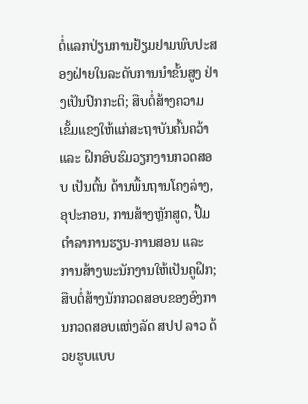ຕໍ່ແລກປ່ຽນການຢ້ຽມຢາມພົບປະສອງຝ່າຍໃນລະດັບການນໍາຂັ້ນສູງ ຢ່າງເປັນປົກກະຕິ; ສືບຕໍ່ສ້າງຄວາມເຂັ້ມແຂງໃຫ້ແກ່ສະຖາບັນຄົ້ນຄວ້າ ແລະ ຝຶກອົບຮົມວຽກງານກວດສອບ ເປັນຕົ້ນ ດ້ານພື້ນຖານໂຄງລ່າງ, ອຸປະກອນ, ການສ້າງຫຼັກສູດ, ປຶ້ມຕໍາລາການຮຽນ-ການສອນ ແລະ ການສ້າງພະນັກງານໃຫ້ເປັນຄູຝຶກ; ສືບຕໍ່ສ້າງນັກກວດສອບຂອງອົງການກວດສອບແຫ່ງລັດ ສປປ ລາວ ດ້ວຍຮູບແບບ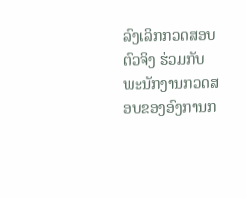ລົງເລິກກວດສອບຕົວຈິງ ຮ່ວມກັບ ພະນັກງານກວດສອບຂອງອົງການກ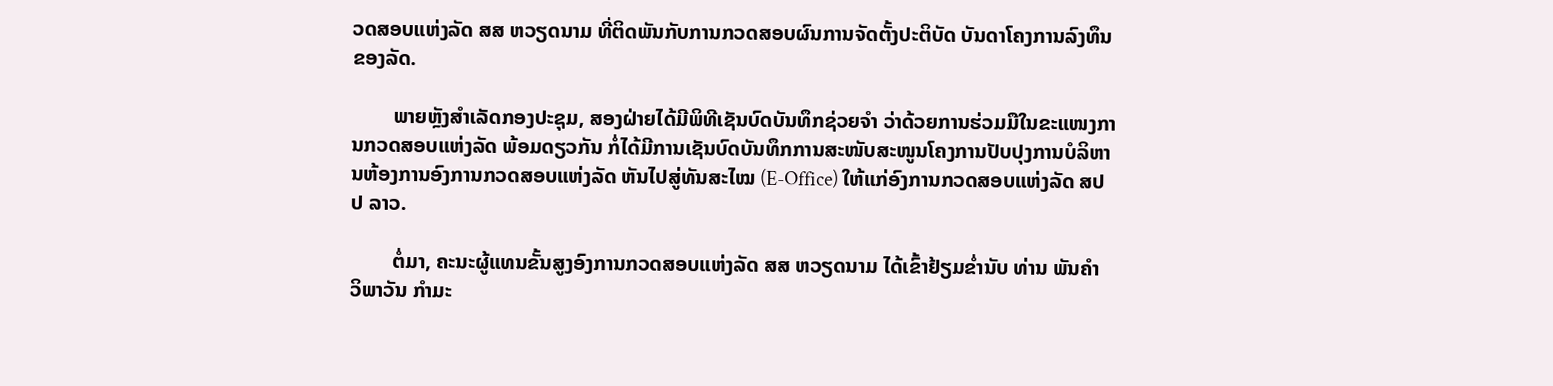ວດສອບແຫ່ງລັດ ສສ ຫວຽດນາມ ທີ່ຕິດພັນກັບການກວດສອບຜົນການຈັດຕັ້ງປະຕິບັດ ບັນດາໂຄງການລົງທຶນຂອງລັດ.

        ພາຍຫຼັງສໍາເລັດກອງປະຊຸມ, ສອງຝ່າຍໄດ້ມີພິທີເຊັນບົດບັນທຶກຊ່ວຍຈໍາ ວ່າດ້ວຍການຮ່ວມມືໃນຂະແໜງການກວດສອບແຫ່ງລັດ ພ້ອມດຽວກັນ ກໍ່ໄດ້ມີການເຊັນບົດບັນທຶກການສະໜັບສະໜູນໂຄງການປັບປຸງການບໍລິຫານຫ້ອງການອົງການກວດສອບແຫ່ງລັດ ຫັນໄປສູ່ທັນສະໄໝ (E-Office) ໃຫ້ແກ່ອົງການກວດສອບແຫ່ງລັດ ສປປ ລາວ.

        ຕໍ່ມາ, ຄະນະຜູ້ແທນຂັ້ນສູງອົງການກວດສອບແຫ່ງລັດ ສສ ຫວຽດນາມ ໄດ້ເຂົ້າຢ້ຽມຂໍ່ານັບ ທ່ານ ພັນຄໍາ ວິພາວັນ ກໍາມະ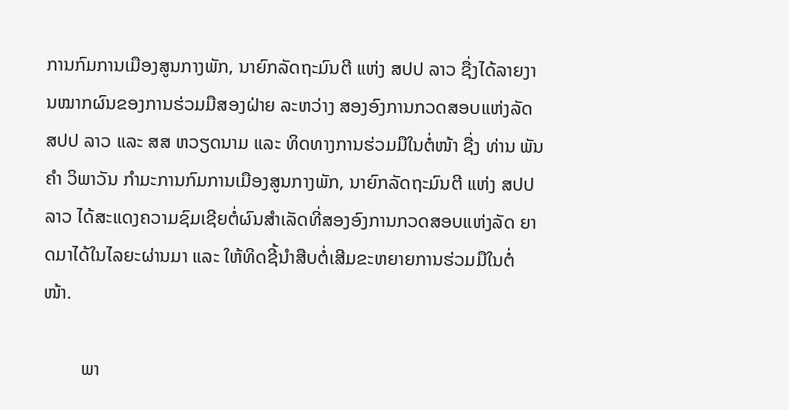ການກົມການເມືອງສູນກາງພັກ, ນາຍົກລັດຖະມົນຕີ ແຫ່ງ ສປປ ລາວ ຊື່ງໄດ້ລາຍງານໝາກຜົນຂອງການຮ່ວມມືສອງຝ່າຍ ລະຫວ່າງ ສອງອົງການກວດສອບແຫ່ງລັດ ສປປ ລາວ ແລະ ສສ ຫວຽດນາມ ແລະ ທິດທາງການຮ່ວມມືໃນຕໍ່ໜ້າ ຊື່ງ ທ່ານ ພັນຄໍາ ວິພາວັນ ກໍາມະການກົມການເມືອງສູນກາງພັກ, ນາຍົກລັດຖະມົນຕີ ແຫ່ງ ສປປ ລາວ ໄດ້ສະແດງຄວາມຊົມເຊີຍຕໍ່ຜົນສໍາເລັດທີ່ສອງອົງການກວດສອບແຫ່ງລັດ ຍາດມາໄດ້ໃນໄລຍະຜ່ານມາ ແລະ ໃຫ້ທິດຊີ້ນໍາສືບຕໍ່ເສີມຂະຫຍາຍການຮ່ວມມືໃນຕໍ່ໜ້າ.

        ພາ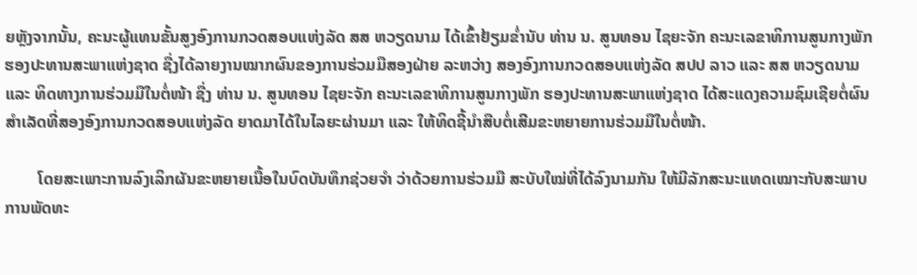ຍຫຼັງຈາກນັ້ນ, ຄະນະຜູ້ແທນຂັ້ນສູງອົງການກວດສອບແຫ່ງລັດ ສສ ຫວຽດນາມ ໄດ້ເຂົ້າຢ້ຽມຂໍ່ານັບ ທ່ານ ນ. ສູນທອນ ໄຊຍະຈັກ ຄະນະເລຂາທິການສູນກາງພັກ ຮອງປະທານສະພາແຫ່ງຊາດ ຊື່ງໄດ້ລາຍງານໝາກຜົນຂອງການຮ່ວມມືສອງຝ່າຍ ລະຫວ່າງ ສອງອົງການກວດສອບແຫ່ງລັດ ສປປ ລາວ ແລະ ສສ ຫວຽດນາມ ແລະ ທິດທາງການຮ່ວມມືໃນຕໍ່ໜ້າ ຊື່ງ ທ່ານ ນ. ສູນທອນ ໄຊຍະຈັກ ຄະນະເລຂາທິການສູນກາງພັກ ຮອງປະທານສະພາແຫ່ງຊາດ ໄດ້ສະແດງຄວາມຊົມເຊີຍຕໍ່ຜົນສໍາເລັດທີ່ສອງອົງການກວດສອບແຫ່ງລັດ ຍາດມາໄດ້ໃນໄລຍະຜ່ານມາ ແລະ ໃຫ້ທິດຊີ້ນໍາສືບຕໍ່ເສີມຂະຫຍາຍການຮ່ວມມືໃນຕໍ່ໜ້າ.

        ໂດຍສະເພາະການລົງເລິກຜັນຂະຫຍາຍເນື້ອໃນບົດບັນທຶກຊ່ວຍຈໍາ ວ່າດ້ວຍການຮ່ວມມື ສະບັບໃໝ່ທີ່ໄດ້ລົງນາມກັນ ໃຫ້ມີລັກສະນະເເທດເໝາະກັບສະພາບການພັດທະ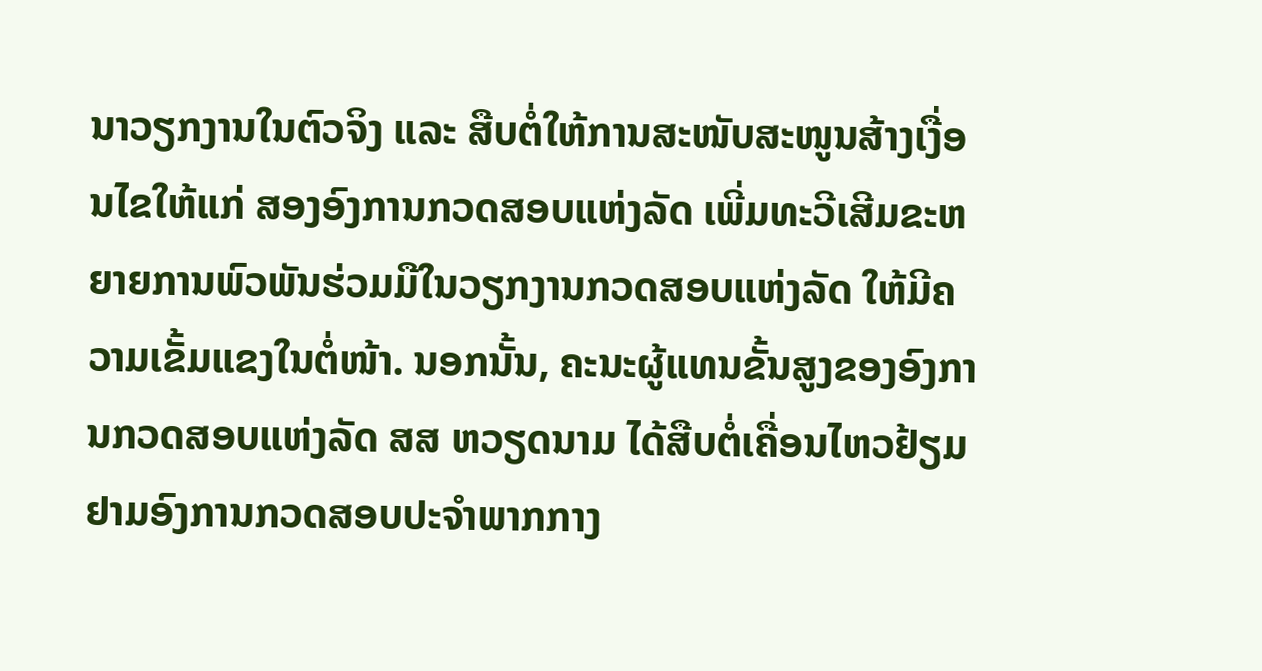ນາວຽກງານໃນຕົວຈິງ ແລະ ສືບຕໍ່ໃຫ້ການສະໜັບສະໜູນສ້າງເງື່ອນໄຂໃຫ້ແກ່ ສອງອົງການກວດສອບແຫ່ງລັດ ເພີ່ມທະວີເສີມຂະຫຍາຍການພົວພັນຮ່ວມມືໃນວຽກງານກວດສອບແຫ່ງລັດ ໃຫ້ມີຄວາມເຂັ້ມແຂງໃນຕໍ່ໜ້າ. ນອກນັ້ນ, ຄະນະຜູ້ແທນຂັ້ນສູງຂອງອົງການກວດສອບແຫ່ງລັດ ສສ ຫວຽດນາມ ໄດ້ສືບຕໍ່ເຄື່ອນໄຫວຢ້ຽມຢາມອົງການກວດສອບປະຈໍາພາກກາງ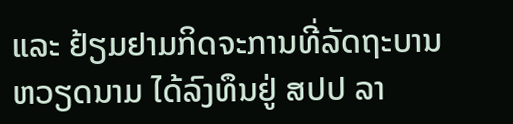ແລະ ຢ້ຽມຢາມກິດຈະການທີ່ລັດຖະບານຫວຽດນາມ ໄດ້ລົງທຶນຢູ່ ສປປ ລາ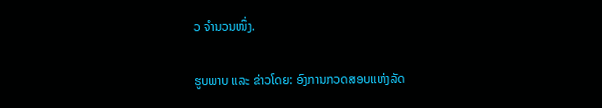ວ ຈໍານວນໜຶ່ງ.

ຮູບພາບ ແລະ ຂ່າວໂດຍ: ອົງການກວດສອບແຫ່ງລັດ